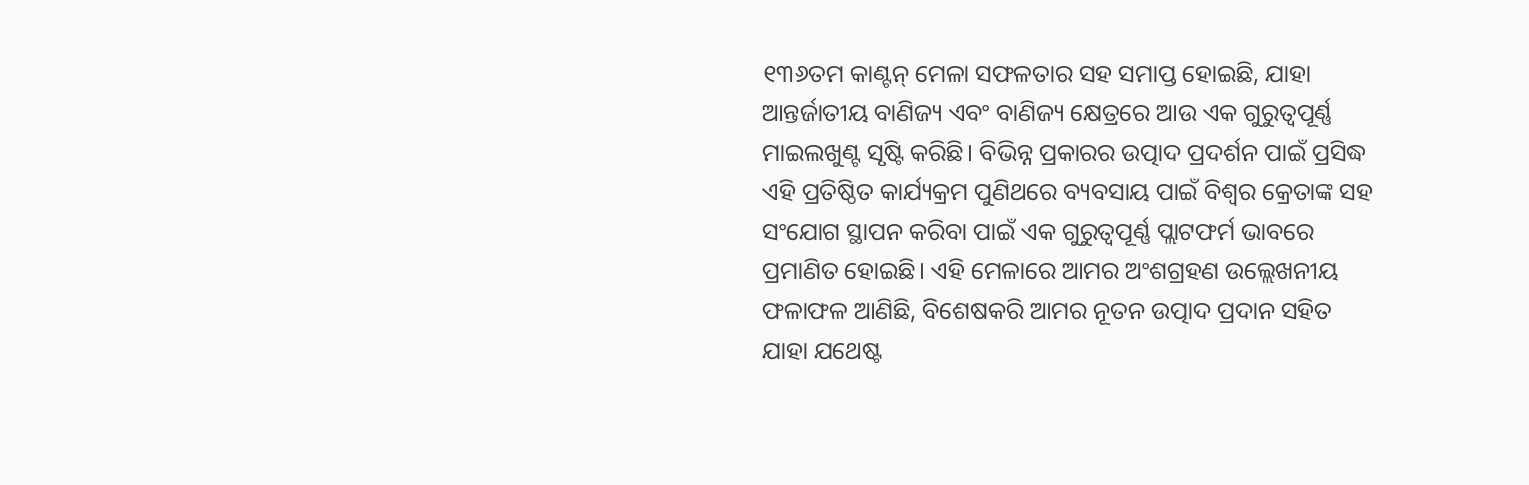୧୩୬ତମ କାଣ୍ଟନ୍ ମେଳା ସଫଳତାର ସହ ସମାପ୍ତ ହୋଇଛି, ଯାହା ଆନ୍ତର୍ଜାତୀୟ ବାଣିଜ୍ୟ ଏବଂ ବାଣିଜ୍ୟ କ୍ଷେତ୍ରରେ ଆଉ ଏକ ଗୁରୁତ୍ୱପୂର୍ଣ୍ଣ ମାଇଲଖୁଣ୍ଟ ସୃଷ୍ଟି କରିଛି। ବିଭିନ୍ନ ପ୍ରକାରର ଉତ୍ପାଦ ପ୍ରଦର୍ଶନ ପାଇଁ ପ୍ରସିଦ୍ଧ ଏହି ପ୍ରତିଷ୍ଠିତ କାର୍ଯ୍ୟକ୍ରମ ପୁଣିଥରେ ବ୍ୟବସାୟ ପାଇଁ ବିଶ୍ୱର କ୍ରେତାଙ୍କ ସହ ସଂଯୋଗ ସ୍ଥାପନ କରିବା ପାଇଁ ଏକ ଗୁରୁତ୍ୱପୂର୍ଣ୍ଣ ପ୍ଲାଟଫର୍ମ ଭାବରେ ପ୍ରମାଣିତ ହୋଇଛି। ଏହି ମେଳାରେ ଆମର ଅଂଶଗ୍ରହଣ ଉଲ୍ଲେଖନୀୟ ଫଳାଫଳ ଆଣିଛି, ବିଶେଷକରି ଆମର ନୂତନ ଉତ୍ପାଦ ପ୍ରଦାନ ସହିତ ଯାହା ଯଥେଷ୍ଟ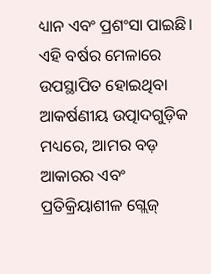ଧ୍ୟାନ ଏବଂ ପ୍ରଶଂସା ପାଇଛି।
ଏହି ବର୍ଷର ମେଳାରେ ଉପସ୍ଥାପିତ ହୋଇଥିବା ଆକର୍ଷଣୀୟ ଉତ୍ପାଦଗୁଡ଼ିକ ମଧ୍ୟରେ, ଆମର ବଡ଼ ଆକାରର ଏବଂ ପ୍ରତିକ୍ରିୟାଶୀଳ ଗ୍ଲେଜ୍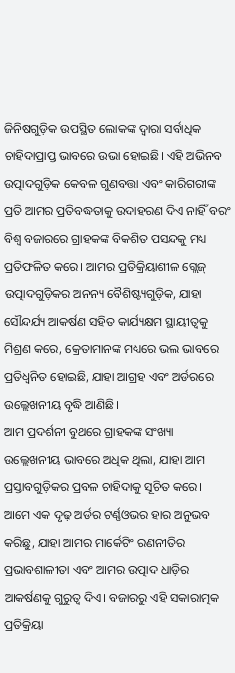ଜିନିଷଗୁଡ଼ିକ ଉପସ୍ଥିତ ଲୋକଙ୍କ ଦ୍ୱାରା ସର୍ବାଧିକ ଚାହିଦାପ୍ରାପ୍ତ ଭାବରେ ଉଭା ହୋଇଛି। ଏହି ଅଭିନବ ଉତ୍ପାଦଗୁଡ଼ିକ କେବଳ ଗୁଣବତ୍ତା ଏବଂ କାରିଗରୀଙ୍କ ପ୍ରତି ଆମର ପ୍ରତିବଦ୍ଧତାକୁ ଉଦାହରଣ ଦିଏ ନାହିଁ ବରଂ ବିଶ୍ୱ ବଜାରରେ ଗ୍ରାହକଙ୍କ ବିକଶିତ ପସନ୍ଦକୁ ମଧ୍ୟ ପ୍ରତିଫଳିତ କରେ। ଆମର ପ୍ରତିକ୍ରିୟାଶୀଳ ଗ୍ଲେଜ୍ ଉତ୍ପାଦଗୁଡ଼ିକର ଅନନ୍ୟ ବୈଶିଷ୍ଟ୍ୟଗୁଡ଼ିକ, ଯାହା ସୌନ୍ଦର୍ଯ୍ୟ ଆକର୍ଷଣ ସହିତ କାର୍ଯ୍ୟକ୍ଷମ ସ୍ଥାୟୀତ୍ୱକୁ ମିଶ୍ରଣ କରେ, କ୍ରେତାମାନଙ୍କ ମଧ୍ୟରେ ଭଲ ଭାବରେ ପ୍ରତିଧ୍ୱନିତ ହୋଇଛି, ଯାହା ଆଗ୍ରହ ଏବଂ ଅର୍ଡରରେ ଉଲ୍ଲେଖନୀୟ ବୃଦ୍ଧି ଆଣିଛି।
ଆମ ପ୍ରଦର୍ଶନୀ ବୁଥରେ ଗ୍ରାହକଙ୍କ ସଂଖ୍ୟା ଉଲ୍ଲେଖନୀୟ ଭାବରେ ଅଧିକ ଥିଲା, ଯାହା ଆମ ପ୍ରସ୍ତାବଗୁଡ଼ିକର ପ୍ରବଳ ଚାହିଦାକୁ ସୂଚିତ କରେ। ଆମେ ଏକ ଦୃଢ଼ ଅର୍ଡର ଟର୍ଣ୍ଣଓଭର ହାର ଅନୁଭବ କରିଛୁ, ଯାହା ଆମର ମାର୍କେଟିଂ ରଣନୀତିର ପ୍ରଭାବଶାଳୀତା ଏବଂ ଆମର ଉତ୍ପାଦ ଧାଡ଼ିର ଆକର୍ଷଣକୁ ଗୁରୁତ୍ୱ ଦିଏ। ବଜାରରୁ ଏହି ସକାରାତ୍ମକ ପ୍ରତିକ୍ରିୟା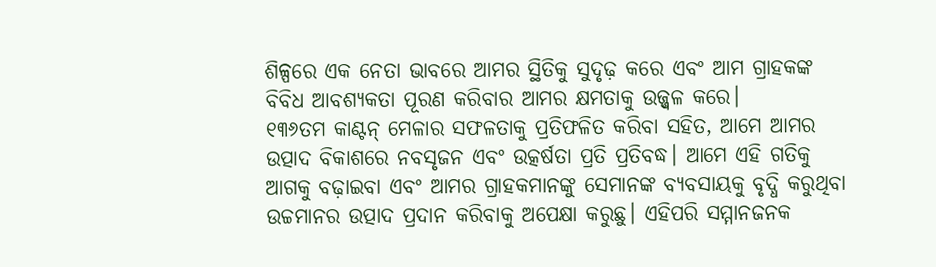ଶିଳ୍ପରେ ଏକ ନେତା ଭାବରେ ଆମର ସ୍ଥିତିକୁ ସୁଦୃଢ଼ କରେ ଏବଂ ଆମ ଗ୍ରାହକଙ୍କ ବିବିଧ ଆବଶ୍ୟକତା ପୂରଣ କରିବାର ଆମର କ୍ଷମତାକୁ ଉଜ୍ଜ୍ୱଳ କରେ।
୧୩୬ତମ କାଣ୍ଟନ୍ ମେଳାର ସଫଳତାକୁ ପ୍ରତିଫଳିତ କରିବା ସହିତ, ଆମେ ଆମର ଉତ୍ପାଦ ବିକାଶରେ ନବସୃଜନ ଏବଂ ଉତ୍କର୍ଷତା ପ୍ରତି ପ୍ରତିବଦ୍ଧ। ଆମେ ଏହି ଗତିକୁ ଆଗକୁ ବଢ଼ାଇବା ଏବଂ ଆମର ଗ୍ରାହକମାନଙ୍କୁ ସେମାନଙ୍କ ବ୍ୟବସାୟକୁ ବୃଦ୍ଧି କରୁଥିବା ଉଚ୍ଚମାନର ଉତ୍ପାଦ ପ୍ରଦାନ କରିବାକୁ ଅପେକ୍ଷା କରୁଛୁ। ଏହିପରି ସମ୍ମାନଜନକ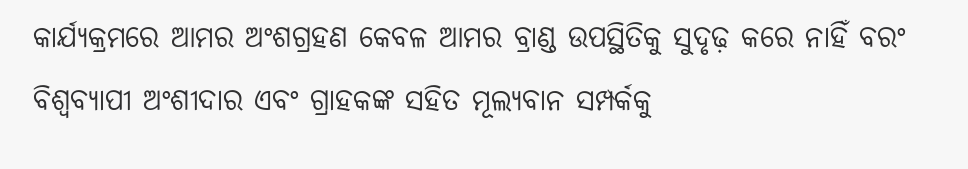କାର୍ଯ୍ୟକ୍ରମରେ ଆମର ଅଂଶଗ୍ରହଣ କେବଳ ଆମର ବ୍ରାଣ୍ଡ ଉପସ୍ଥିତିକୁ ସୁଦୃଢ଼ କରେ ନାହିଁ ବରଂ ବିଶ୍ୱବ୍ୟାପୀ ଅଂଶୀଦାର ଏବଂ ଗ୍ରାହକଙ୍କ ସହିତ ମୂଲ୍ୟବାନ ସମ୍ପର୍କକୁ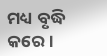ମଧ୍ୟ ବୃଦ୍ଧି କରେ।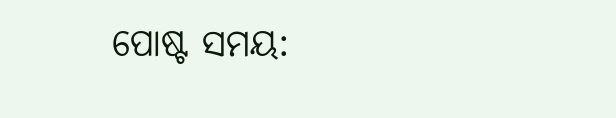ପୋଷ୍ଟ ସମୟ: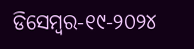ଡିସେମ୍ବର-୧୯-୨୦୨୪